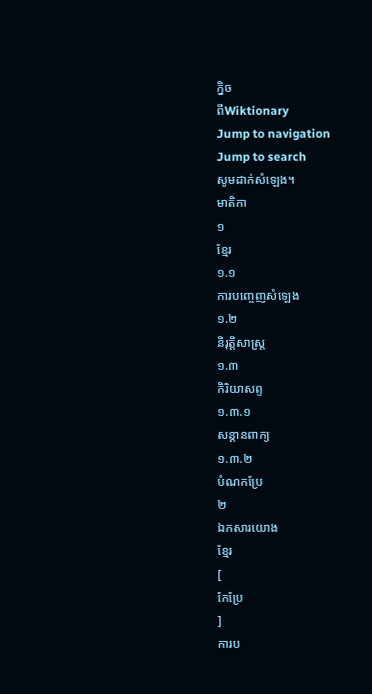ក្និច
ពីWiktionary
Jump to navigation
Jump to search
សូមដាក់សំឡេង។
មាតិកា
១
ខ្មែរ
១.១
ការបញ្ចេញសំឡេង
១.២
និរុត្តិសាស្ត្រ
១.៣
កិរិយាសព្ទ
១.៣.១
សន្តានពាក្យ
១.៣.២
បំណកប្រែ
២
ឯកសារយោង
ខ្មែរ
[
កែប្រែ
]
ការប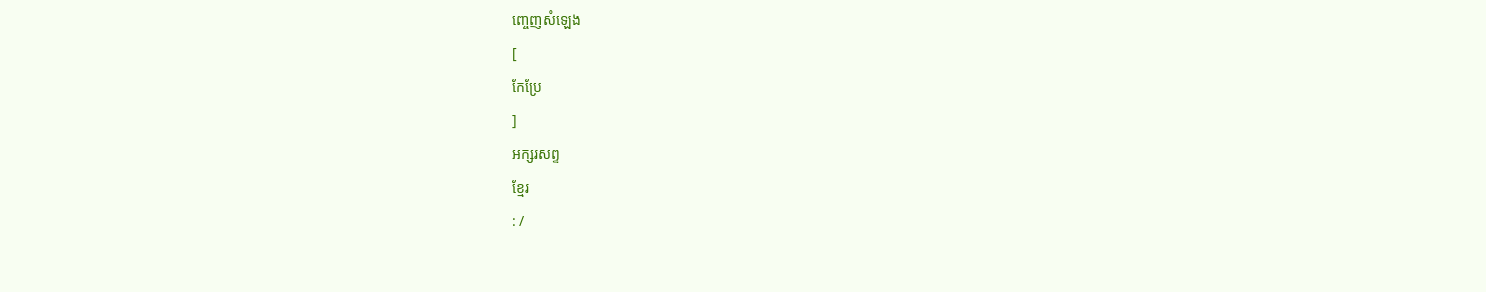ញ្ចេញសំឡេង
[
កែប្រែ
]
អក្សរសព្ទ
ខ្មែរ
: /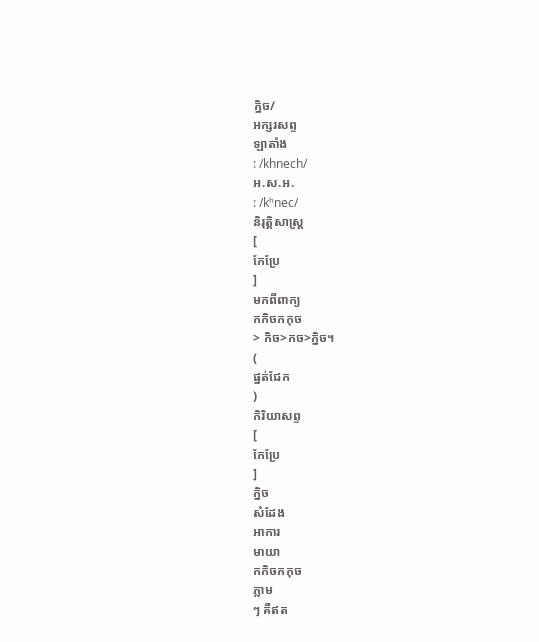ក្និច/
អក្សរសព្ទ
ឡាតាំង
: /khnech/
អ.ស.អ.
: /kʰnec/
និរុត្តិសាស្ត្រ
[
កែប្រែ
]
មកពីពាក្យ
កកិចកកុច
> កិច>កច>ក្និច។
(
ផ្នត់ជែក
)
កិរិយាសព្ទ
[
កែប្រែ
]
ក្និច
សំដែង
អាការ
មាយា
កកិចកកុច
ភ្លាម
ៗ គឺឥត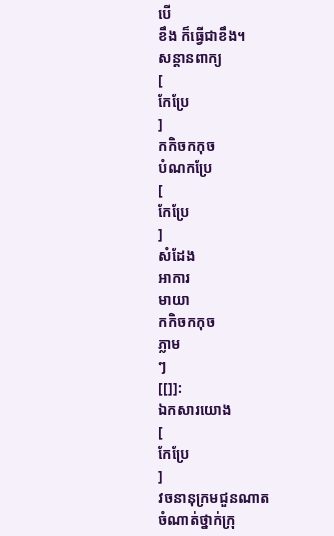បើ
ខឹង ក៏ធ្វើជាខឹង។
សន្តានពាក្យ
[
កែប្រែ
]
កកិចកកុច
បំណកប្រែ
[
កែប្រែ
]
សំដែង
អាការ
មាយា
កកិចកកុច
ភ្លាម
ៗ
[[]]:
ឯកសារយោង
[
កែប្រែ
]
វចនានុក្រមជួនណាត
ចំណាត់ថ្នាក់ក្រុ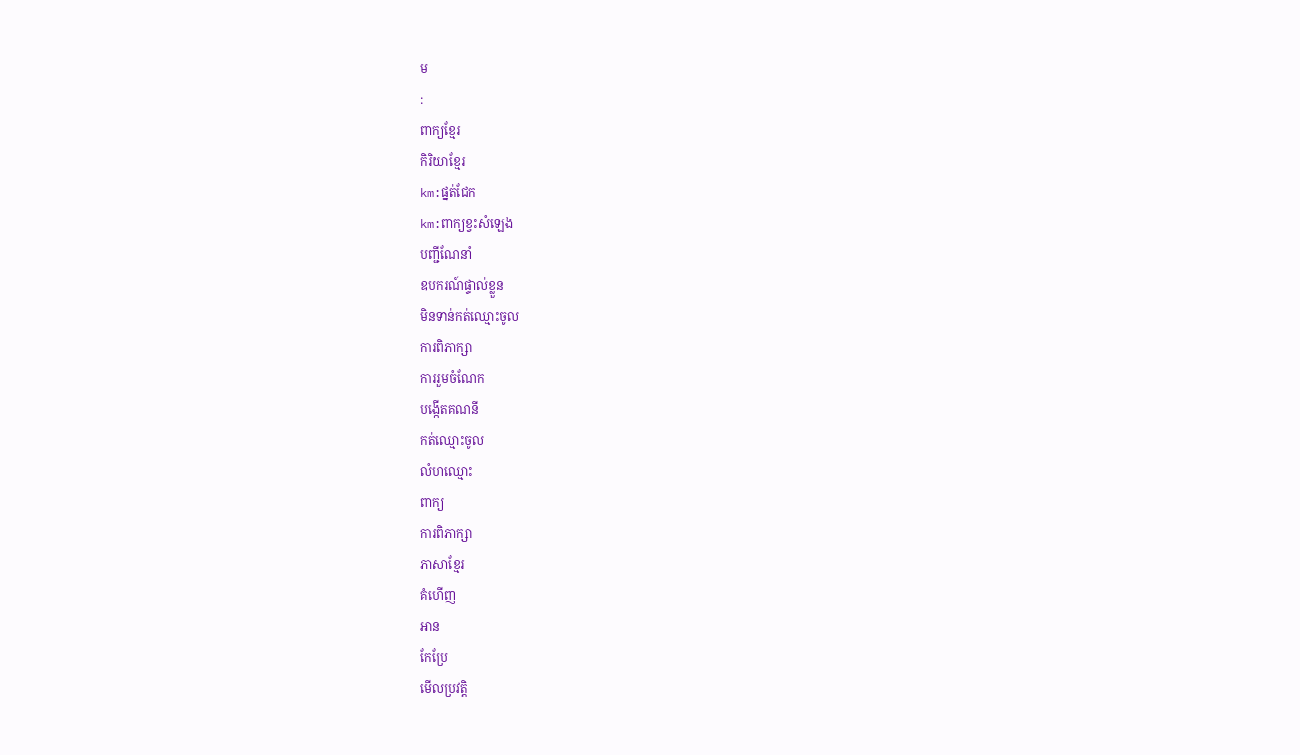ម
:
ពាក្យខ្មែរ
កិរិយាខ្មែរ
km:ផ្នត់ជែក
km:ពាក្យខ្វះសំឡេង
បញ្ជីណែនាំ
ឧបករណ៍ផ្ទាល់ខ្លួន
មិនទាន់កត់ឈ្មោះចូល
ការពិភាក្សា
ការរួមចំណែក
បង្កើតគណនី
កត់ឈ្មោះចូល
លំហឈ្មោះ
ពាក្យ
ការពិភាក្សា
ភាសាខ្មែរ
គំហើញ
អាន
កែប្រែ
មើលប្រវត្តិ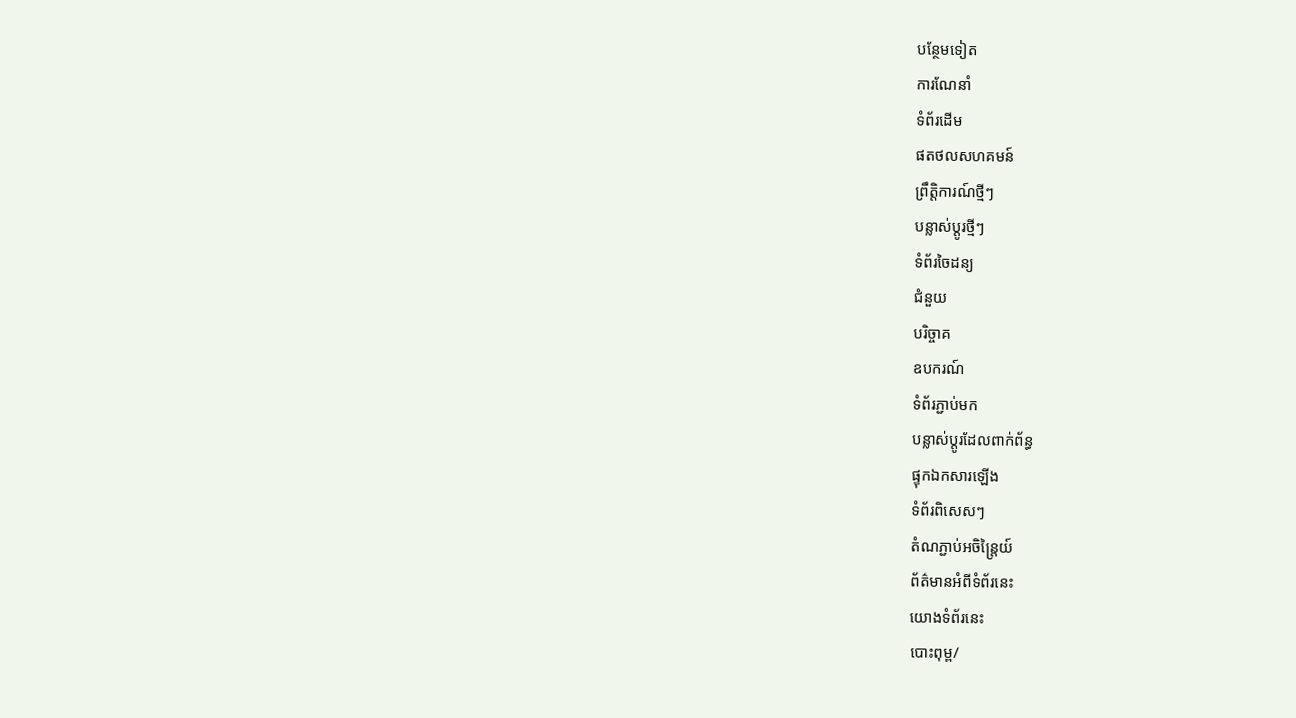បន្ថែមទៀត
ការណែនាំ
ទំព័រដើម
ផតថលសហគមន៍
ព្រឹត្តិការណ៍ថ្មីៗ
បន្លាស់ប្ដូរថ្មីៗ
ទំព័រចៃដន្យ
ជំនួយ
បរិច្ចាគ
ឧបករណ៍
ទំព័រភ្ជាប់មក
បន្លាស់ប្ដូរដែលពាក់ព័ន្ធ
ផ្ទុកឯកសារឡើង
ទំព័រពិសេសៗ
តំណភ្ជាប់អចិន្ត្រៃយ៍
ព័ត៌មានអំពីទំព័រនេះ
យោងទំព័រនេះ
បោះពុម្ព/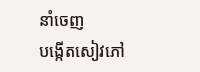នាំចេញ
បង្កើតសៀវភៅ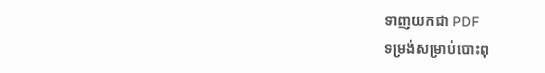ទាញយកជា PDF
ទម្រង់សម្រាប់បោះពុ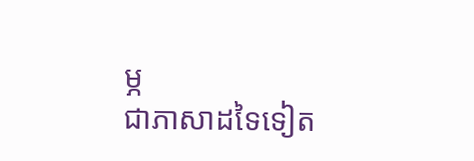ម្ភ
ជាភាសាដទៃទៀត